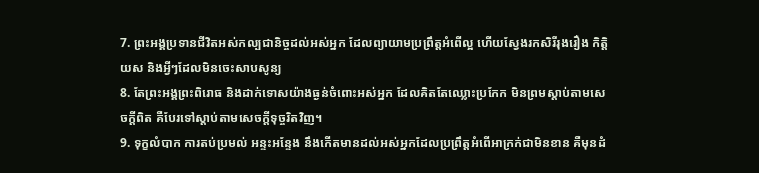7. ព្រះអង្គប្រទានជីវិតអស់កល្បជានិច្ចដល់អស់អ្នក ដែលព្យាយាមប្រព្រឹត្តអំពើល្អ ហើយស្វែងរកសិរីរុងរឿង កិត្តិយស និងអ្វីៗដែលមិនចេះសាបសូន្យ
8. តែព្រះអង្គព្រះពិរោធ និងដាក់ទោសយ៉ាងធ្ងន់ចំពោះអស់អ្នក ដែលគិតតែឈ្លោះប្រកែក មិនព្រមស្ដាប់តាមសេចក្ដីពិត គឺបែរទៅស្ដាប់តាមសេចក្ដីទុច្ចរិតវិញ។
9. ទុក្ខលំបាក ការតប់ប្រមល់ អន្ទះអន្ទែង នឹងកើតមានដល់អស់អ្នកដែលប្រព្រឹត្តអំពើអាក្រក់ជាមិនខាន គឺមុនដំ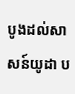បូងដល់សាសន៍យូដា ប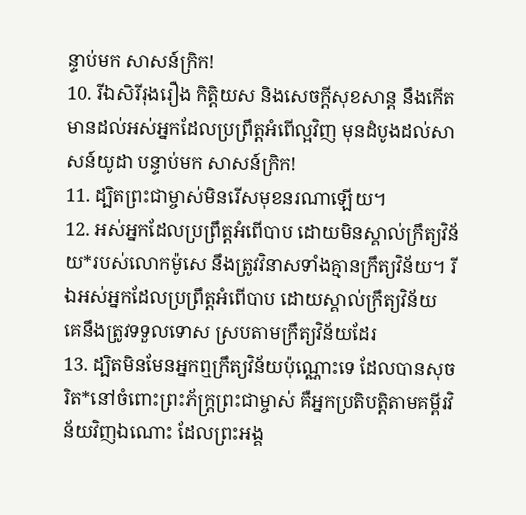ន្ទាប់មក សាសន៍ក្រិក!
10. រីឯសិរីរុងរឿង កិត្តិយស និងសេចក្ដីសុខសាន្ត នឹងកើតមានដល់អស់អ្នកដែលប្រព្រឹត្តអំពើល្អវិញ មុនដំបូងដល់សាសន៍យូដា បន្ទាប់មក សាសន៍ក្រិក!
11. ដ្បិតព្រះជាម្ចាស់មិនរើសមុខនរណាឡើយ។
12. អស់អ្នកដែលប្រព្រឹត្តអំពើបាប ដោយមិនស្គាល់ក្រឹត្យវិន័យ*របស់លោកម៉ូសេ នឹងត្រូវវិនាសទាំងគ្មានក្រឹត្យវិន័យ។ រីឯអស់អ្នកដែលប្រព្រឹត្តអំពើបាប ដោយស្គាល់ក្រឹត្យវិន័យ គេនឹងត្រូវទទួលទោស ស្របតាមក្រឹត្យវិន័យដែរ
13. ដ្បិតមិនមែនអ្នកឮក្រឹត្យវិន័យប៉ុណ្ណោះទេ ដែលបានសុចរិត*នៅចំពោះព្រះភ័ក្ត្រព្រះជាម្ចាស់ គឺអ្នកប្រតិបត្តិតាមគម្ពីរវិន័យវិញឯណោះ ដែលព្រះអង្គ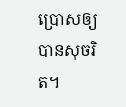ប្រោសឲ្យបានសុចរិត។